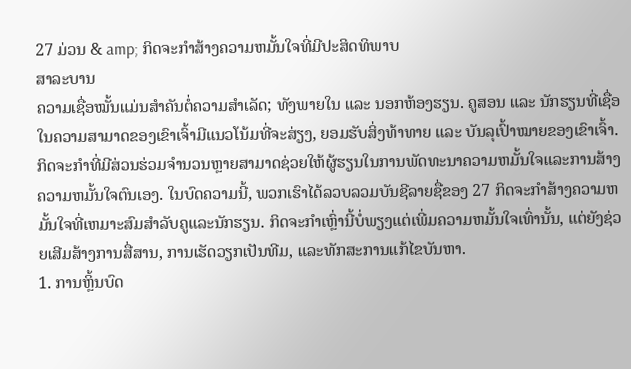27 ມ່ວນ & amp; ກິດຈະກໍາສ້າງຄວາມຫມັ້ນໃຈທີ່ມີປະສິດທິພາບ
ສາລະບານ
ຄວາມເຊື່ອໝັ້ນແມ່ນສໍາຄັນຕໍ່ຄວາມສໍາເລັດ; ທັງພາຍໃນ ແລະ ນອກຫ້ອງຮຽນ. ຄູສອນ ແລະ ນັກຮຽນທີ່ເຊື່ອໃນຄວາມສາມາດຂອງເຂົາເຈົ້າມີແນວໂນ້ມທີ່ຈະສ່ຽງ, ຍອມຮັບສິ່ງທ້າທາຍ ແລະ ບັນລຸເປົ້າໝາຍຂອງເຂົາເຈົ້າ. ກິດຈະກໍາທີ່ມີສ່ວນຮ່ວມຈໍານວນຫຼາຍສາມາດຊ່ວຍໃຫ້ຜູ້ຮຽນໃນການພັດທະນາຄວາມຫມັ້ນໃຈແລະການສ້າງຄວາມຫມັ້ນໃຈຕົນເອງ. ໃນບົດຄວາມນີ້, ພວກເຮົາໄດ້ລວບລວມບັນຊີລາຍຊື່ຂອງ 27 ກິດຈະກໍາສ້າງຄວາມຫມັ້ນໃຈທີ່ເຫມາະສົມສໍາລັບຄູແລະນັກຮຽນ. ກິດຈະກໍາເຫຼົ່ານີ້ບໍ່ພຽງແຕ່ເພີ່ມຄວາມຫມັ້ນໃຈເທົ່ານັ້ນ, ແຕ່ຍັງຊ່ວຍເສີມສ້າງການສື່ສານ, ການເຮັດວຽກເປັນທີມ, ແລະທັກສະການແກ້ໄຂບັນຫາ.
1. ການຫຼິ້ນບົດ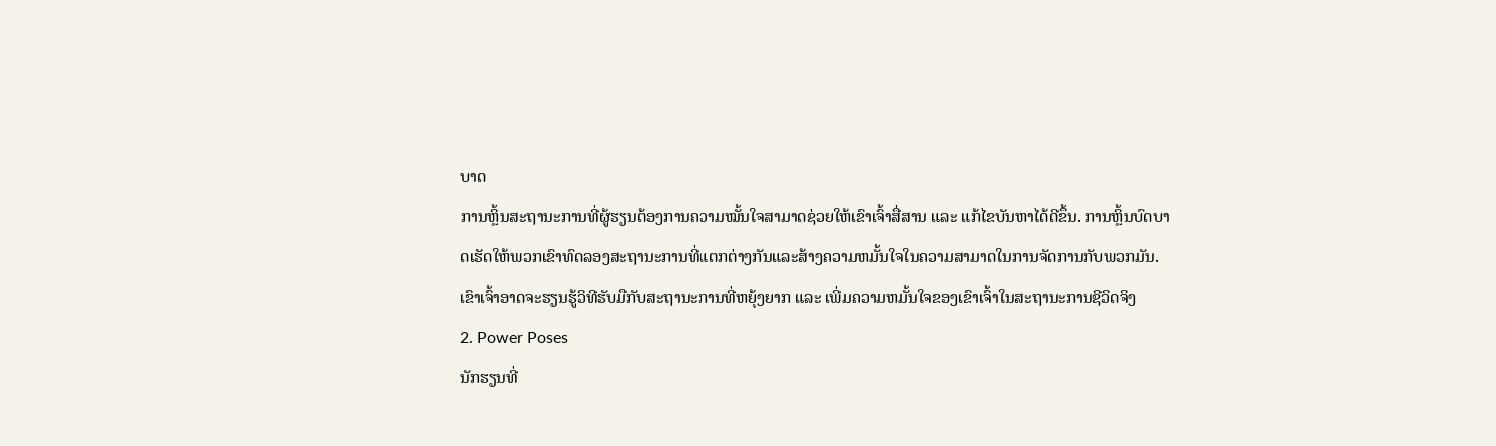ບາດ
ການຫຼິ້ນສະຖານະການທີ່ຜູ້ຮຽນຕ້ອງການຄວາມໝັ້ນໃຈສາມາດຊ່ວຍໃຫ້ເຂົາເຈົ້າສື່ສານ ແລະ ແກ້ໄຂບັນຫາໄດ້ດີຂຶ້ນ. ການຫຼິ້ນບົດບາດເຮັດໃຫ້ພວກເຂົາທົດລອງສະຖານະການທີ່ແຕກຕ່າງກັນແລະສ້າງຄວາມຫມັ້ນໃຈໃນຄວາມສາມາດໃນການຈັດການກັບພວກມັນ. ເຂົາເຈົ້າອາດຈະຮຽນຮູ້ວິທີຮັບມືກັບສະຖານະການທີ່ຫຍຸ້ງຍາກ ແລະ ເພີ່ມຄວາມຫມັ້ນໃຈຂອງເຂົາເຈົ້າໃນສະຖານະການຊີວິດຈິງ
2. Power Poses
ນັກຮຽນທີ່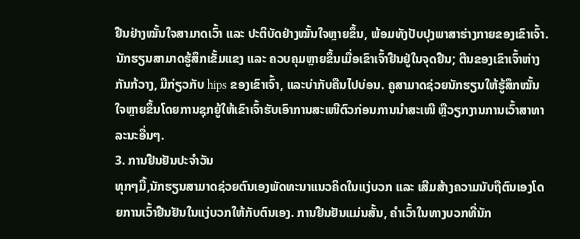ຢືນຢ່າງໝັ້ນໃຈສາມາດເວົ້າ ແລະ ປະຕິບັດຢ່າງໝັ້ນໃຈຫຼາຍຂຶ້ນ, ພ້ອມທັງປັບປຸງພາສາຮ່າງກາຍຂອງເຂົາເຈົ້າ. ນັກຮຽນສາມາດຮູ້ສຶກເຂັ້ມແຂງ ແລະ ຄວບຄຸມຫຼາຍຂຶ້ນເມື່ອເຂົາເຈົ້າຢືນຢູ່ໃນຈຸດຢືນ; ຕີນຂອງເຂົາເຈົ້າຫ່າງກັນກ້ວາງ, ມືກ່ຽວກັບ hips ຂອງເຂົາເຈົ້າ, ແລະບ່າກັບຄືນໄປບ່ອນ. ຄູສາມາດຊ່ວຍນັກຮຽນໃຫ້ຮູ້ສຶກໝັ້ນໃຈຫຼາຍຂຶ້ນໂດຍການຊຸກຍູ້ໃຫ້ເຂົາເຈົ້າຮັບເອົາການສະເໜີຕົວກ່ອນການນຳສະເໜີ ຫຼືວຽກງານການເວົ້າສາທາລະນະອື່ນໆ.
3. ການຢືນຢັນປະຈໍາວັນ
ທຸກໆມື້,ນັກຮຽນສາມາດຊ່ວຍຕົນເອງພັດທະນາແນວຄິດໃນແງ່ບວກ ແລະ ເສີມສ້າງຄວາມນັບຖືຕົນເອງໂດຍການເວົ້າຢືນຢັນໃນແງ່ບວກໃຫ້ກັບຕົນເອງ. ການຢືນຢັນແມ່ນສັ້ນ, ຄໍາເວົ້າໃນທາງບວກທີ່ນັກ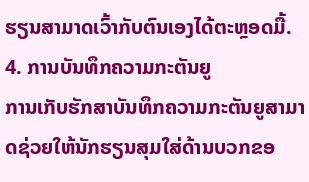ຮຽນສາມາດເວົ້າກັບຕົນເອງໄດ້ຕະຫຼອດມື້.
4. ການບັນທຶກຄວາມກະຕັນຍູ
ການເກັບຮັກສາບັນທຶກຄວາມກະຕັນຍູສາມາດຊ່ວຍໃຫ້ນັກຮຽນສຸມໃສ່ດ້ານບວກຂອ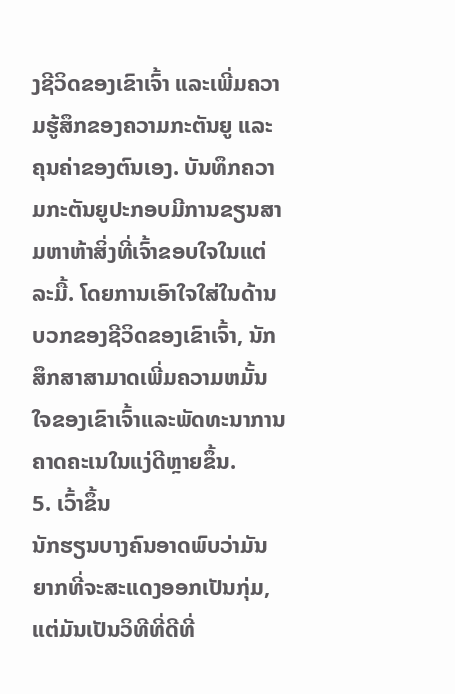ງຊີວິດຂອງເຂົາເຈົ້າ ແລະເພີ່ມຄວາມຮູ້ສຶກຂອງຄວາມກະຕັນຍູ ແລະຄຸນຄ່າຂອງຕົນເອງ. ບັນທຶກຄວາມກະຕັນຍູປະກອບມີການຂຽນສາມຫາຫ້າສິ່ງທີ່ເຈົ້າຂອບໃຈໃນແຕ່ລະມື້. ໂດຍການເອົາໃຈໃສ່ໃນດ້ານບວກຂອງຊີວິດຂອງເຂົາເຈົ້າ, ນັກສຶກສາສາມາດເພີ່ມຄວາມຫມັ້ນໃຈຂອງເຂົາເຈົ້າແລະພັດທະນາການຄາດຄະເນໃນແງ່ດີຫຼາຍຂຶ້ນ.
5. ເວົ້າຂຶ້ນ
ນັກຮຽນບາງຄົນອາດພົບວ່າມັນຍາກທີ່ຈະສະແດງອອກເປັນກຸ່ມ, ແຕ່ມັນເປັນວິທີທີ່ດີທີ່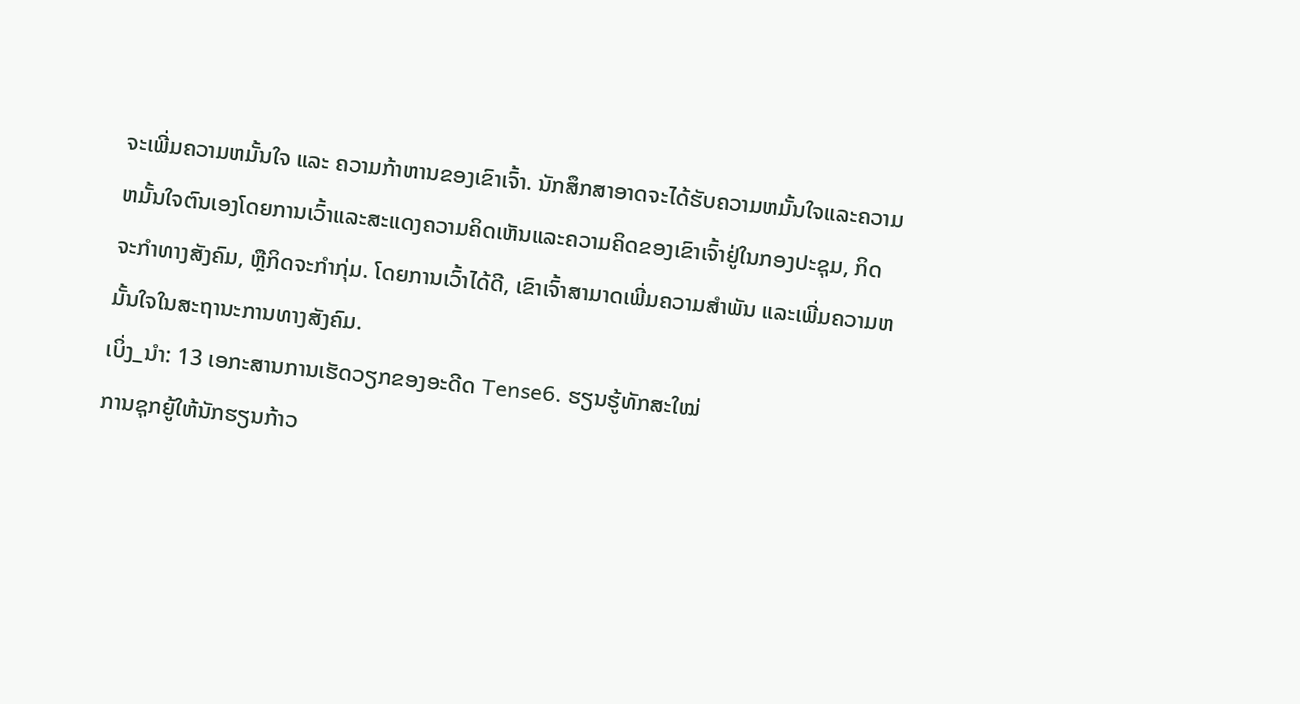ຈະເພີ່ມຄວາມຫມັ້ນໃຈ ແລະ ຄວາມກ້າຫານຂອງເຂົາເຈົ້າ. ນັກສຶກສາອາດຈະໄດ້ຮັບຄວາມຫມັ້ນໃຈແລະຄວາມຫມັ້ນໃຈຕົນເອງໂດຍການເວົ້າແລະສະແດງຄວາມຄິດເຫັນແລະຄວາມຄິດຂອງເຂົາເຈົ້າຢູ່ໃນກອງປະຊຸມ, ກິດຈະກໍາທາງສັງຄົມ, ຫຼືກິດຈະກໍາກຸ່ມ. ໂດຍການເວົ້າໄດ້ດີ, ເຂົາເຈົ້າສາມາດເພີ່ມຄວາມສຳພັນ ແລະເພີ່ມຄວາມຫມັ້ນໃຈໃນສະຖານະການທາງສັງຄົມ.
ເບິ່ງ_ນຳ: 13 ເອກະສານການເຮັດວຽກຂອງອະດີດ Tense6. ຮຽນຮູ້ທັກສະໃໝ່
ການຊຸກຍູ້ໃຫ້ນັກຮຽນກ້າວ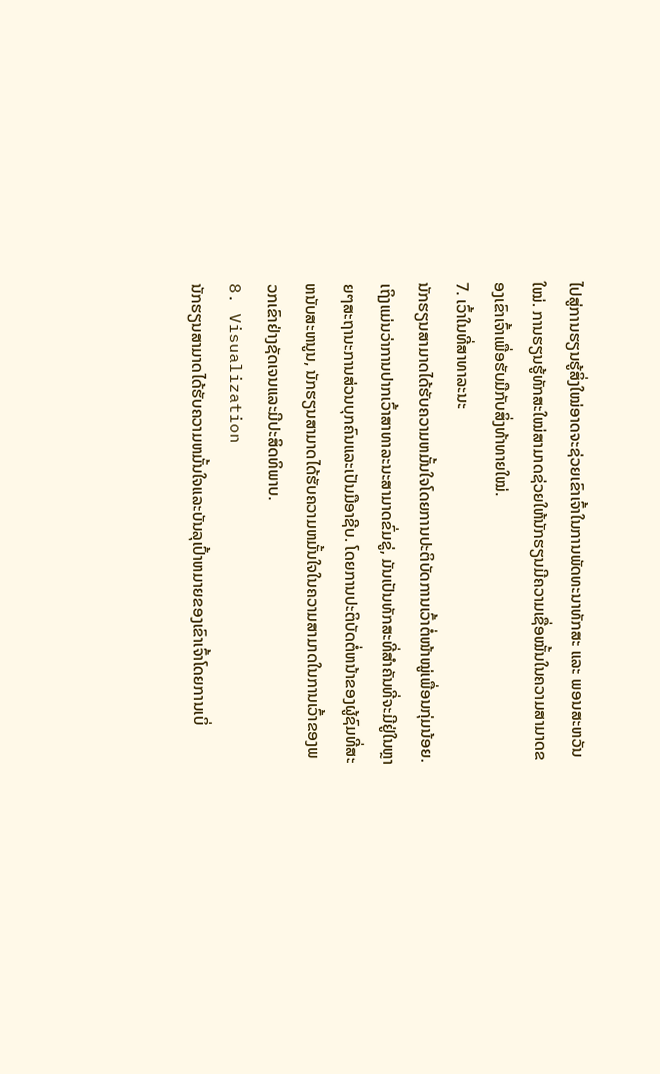ໄປສູ່ການຮຽນຮູ້ສິ່ງໃໝ່ອາດຈະຊ່ວຍເຂົາເຈົ້າໃນການພັດທະນາທັກສະ ແລະ ພອນສະຫວັນໃໝ່. ການຮຽນຮູ້ທັກສະໃໝ່ສາມາດຊ່ວຍໃຫ້ນັກຮຽນມີຄວາມເຊື່ອໝັ້ນໃນຄວາມສາມາດຂອງເຂົາເຈົ້າເພື່ອຮັບມືກັບສິ່ງທ້າທາຍໃໝ່.
7. ເວົ້າໃນທີ່ສາທາລະນະ
ນັກຮຽນສາມາດໄດ້ຮັບຄວາມຫມັ້ນໃຈໂດຍການປະຕິບັດການເວົ້າຕໍ່ໜ້າໝູ່ເພື່ອນກຸ່ມນ້ອຍ. ເຖິງແມ່ນວ່າການປາກເວົ້າສາທາລະນະສາມາດຂົ່ມຂູ່, ມັນເປັນທັກສະທີ່ສໍາຄັນທີ່ຈະມີຢູ່ໃນຫຼາຍໆສະຖານະການສ່ວນບຸກຄົນແລະເປັນມືອາຊີບ. ໂດຍການປະຕິບັດຕໍ່ຫນ້າຂອງຜູ້ຊົມທີ່ສະຫນັບສະຫນູນ, ນັກຮຽນສາມາດໄດ້ຮັບຄວາມຫມັ້ນໃຈໃນຄວາມສາມາດໃນການເວົ້າຂອງພວກເຂົາຢ່າງຊັດເຈນແລະມີປະສິດທິພາບ.
8. Visualization
ນັກຮຽນສາມາດໄດ້ຮັບຄວາມຫມັ້ນໃຈແລະບັນລຸເປົ້າຫມາຍຂອງເຂົາເຈົ້າໂດຍການເບິ່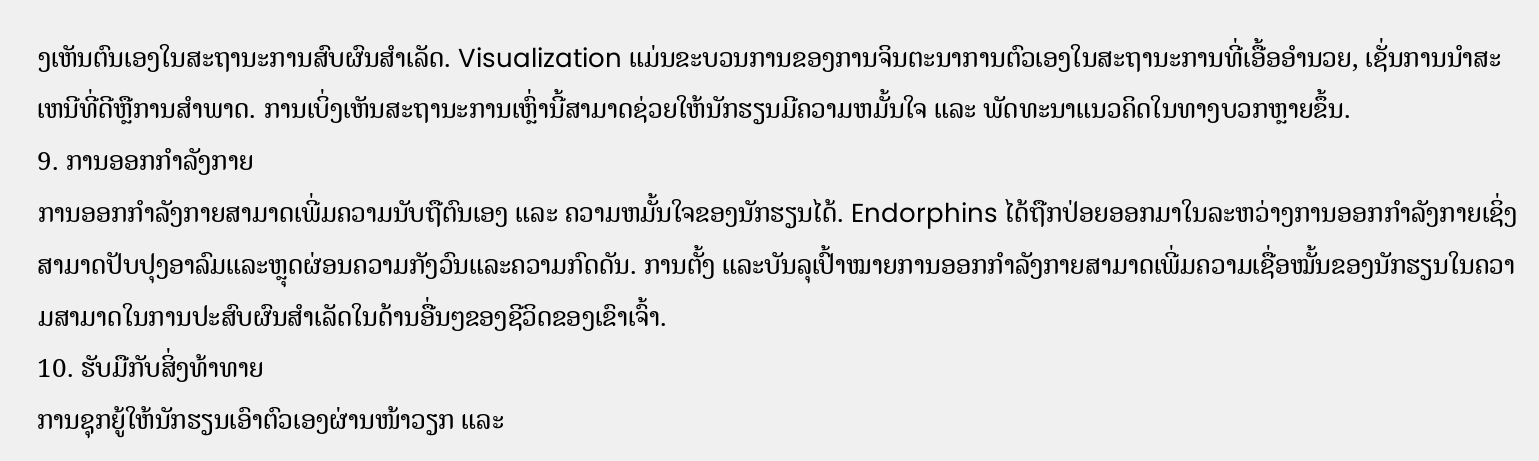ງເຫັນຕົນເອງໃນສະຖານະການສົບຜົນສໍາເລັດ. Visualization ແມ່ນຂະບວນການຂອງການຈິນຕະນາການຕົວເອງໃນສະຖານະການທີ່ເອື້ອອໍານວຍ, ເຊັ່ນການນໍາສະເຫນີທີ່ດີຫຼືການສໍາພາດ. ການເບິ່ງເຫັນສະຖານະການເຫຼົ່ານີ້ສາມາດຊ່ວຍໃຫ້ນັກຮຽນມີຄວາມຫມັ້ນໃຈ ແລະ ພັດທະນາແນວຄິດໃນທາງບວກຫຼາຍຂຶ້ນ.
9. ການອອກກຳລັງກາຍ
ການອອກກຳລັງກາຍສາມາດເພີ່ມຄວາມນັບຖືຕົນເອງ ແລະ ຄວາມຫມັ້ນໃຈຂອງນັກຮຽນໄດ້. Endorphins ໄດ້ຖືກປ່ອຍອອກມາໃນລະຫວ່າງການອອກກໍາລັງກາຍເຊິ່ງສາມາດປັບປຸງອາລົມແລະຫຼຸດຜ່ອນຄວາມກັງວົນແລະຄວາມກົດດັນ. ການຕັ້ງ ແລະບັນລຸເປົ້າໝາຍການອອກກຳລັງກາຍສາມາດເພີ່ມຄວາມເຊື່ອໝັ້ນຂອງນັກຮຽນໃນຄວາມສາມາດໃນການປະສົບຜົນສຳເລັດໃນດ້ານອື່ນໆຂອງຊີວິດຂອງເຂົາເຈົ້າ.
10. ຮັບມືກັບສິ່ງທ້າທາຍ
ການຊຸກຍູ້ໃຫ້ນັກຮຽນເອົາຕົວເອງຜ່ານໜ້າວຽກ ແລະ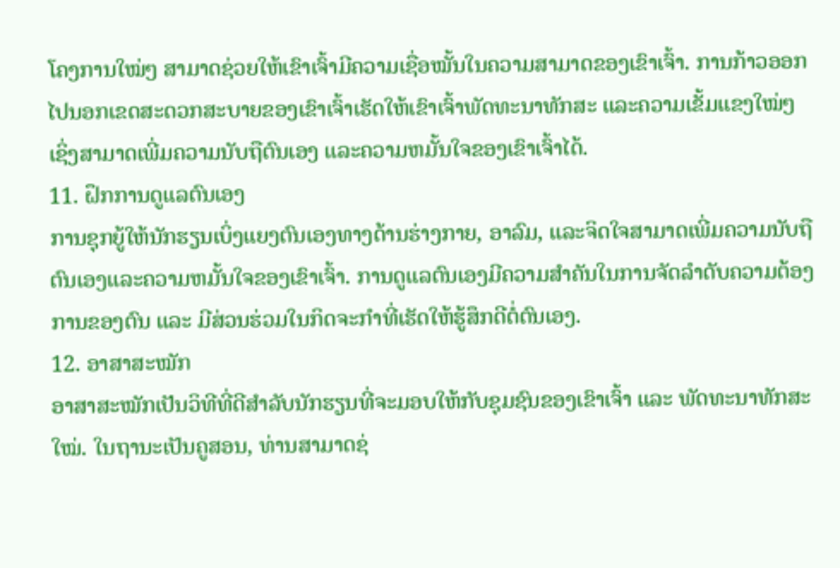ໂຄງການໃໝ່ໆ ສາມາດຊ່ວຍໃຫ້ເຂົາເຈົ້າມີຄວາມເຊື່ອໝັ້ນໃນຄວາມສາມາດຂອງເຂົາເຈົ້າ. ການກ້າວອອກໄປນອກເຂດສະດວກສະບາຍຂອງເຂົາເຈົ້າເຮັດໃຫ້ເຂົາເຈົ້າພັດທະນາທັກສະ ແລະຄວາມເຂັ້ມແຂງໃໝ່ໆ ເຊິ່ງສາມາດເພີ່ມຄວາມນັບຖືຕົນເອງ ແລະຄວາມຫມັ້ນໃຈຂອງເຂົາເຈົ້າໄດ້.
11. ຝຶກການດູແລຕົນເອງ
ການຊຸກຍູ້ໃຫ້ນັກຮຽນເບິ່ງແຍງຕົນເອງທາງດ້ານຮ່າງກາຍ, ອາລົມ, ແລະຈິດໃຈສາມາດເພີ່ມຄວາມນັບຖືຕົນເອງແລະຄວາມຫມັ້ນໃຈຂອງເຂົາເຈົ້າ. ການດູແລຕົນເອງມີຄວາມສຳຄັນໃນການຈັດລຳດັບຄວາມຕ້ອງການຂອງຕົນ ແລະ ມີສ່ວນຮ່ວມໃນກິດຈະກຳທີ່ເຮັດໃຫ້ຮູ້ສຶກດີຕໍ່ຕົນເອງ.
12. ອາສາສະໝັກ
ອາສາສະໝັກເປັນວິທີທີ່ດີສຳລັບນັກຮຽນທີ່ຈະມອບໃຫ້ກັບຊຸມຊົນຂອງເຂົາເຈົ້າ ແລະ ພັດທະນາທັກສະໃໝ່. ໃນຖານະເປັນຄູສອນ, ທ່ານສາມາດຊ່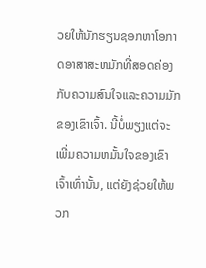ວຍໃຫ້ນັກຮຽນຊອກຫາໂອກາດອາສາສະຫມັກທີ່ສອດຄ່ອງກັບຄວາມສົນໃຈແລະຄວາມມັກຂອງເຂົາເຈົ້າ. ນີ້ບໍ່ພຽງແຕ່ຈະເພີ່ມຄວາມຫມັ້ນໃຈຂອງເຂົາເຈົ້າເທົ່ານັ້ນ, ແຕ່ຍັງຊ່ວຍໃຫ້ພວກ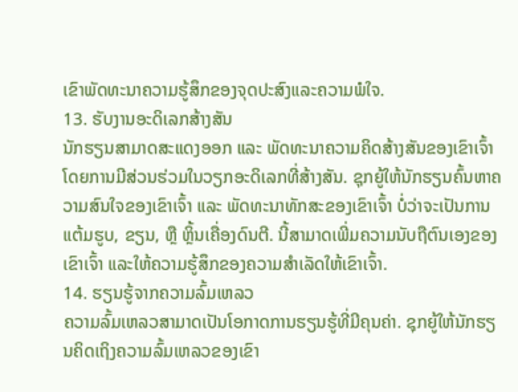ເຂົາພັດທະນາຄວາມຮູ້ສຶກຂອງຈຸດປະສົງແລະຄວາມພໍໃຈ.
13. ຮັບງານອະດິເລກສ້າງສັນ
ນັກຮຽນສາມາດສະແດງອອກ ແລະ ພັດທະນາຄວາມຄິດສ້າງສັນຂອງເຂົາເຈົ້າໂດຍການມີສ່ວນຮ່ວມໃນວຽກອະດິເລກທີ່ສ້າງສັນ. ຊຸກຍູ້ໃຫ້ນັກຮຽນຄົ້ນຫາຄວາມສົນໃຈຂອງເຂົາເຈົ້າ ແລະ ພັດທະນາທັກສະຂອງເຂົາເຈົ້າ ບໍ່ວ່າຈະເປັນການແຕ້ມຮູບ, ຂຽນ, ຫຼື ຫຼິ້ນເຄື່ອງດົນຕີ. ນີ້ສາມາດເພີ່ມຄວາມນັບຖືຕົນເອງຂອງເຂົາເຈົ້າ ແລະໃຫ້ຄວາມຮູ້ສຶກຂອງຄວາມສໍາເລັດໃຫ້ເຂົາເຈົ້າ.
14. ຮຽນຮູ້ຈາກຄວາມລົ້ມເຫລວ
ຄວາມລົ້ມເຫລວສາມາດເປັນໂອກາດການຮຽນຮູ້ທີ່ມີຄຸນຄ່າ. ຊຸກຍູ້ໃຫ້ນັກຮຽນຄິດເຖິງຄວາມລົ້ມເຫລວຂອງເຂົາ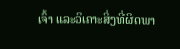ເຈົ້າ ແລະວິເຄາະສິ່ງທີ່ຜິດພາ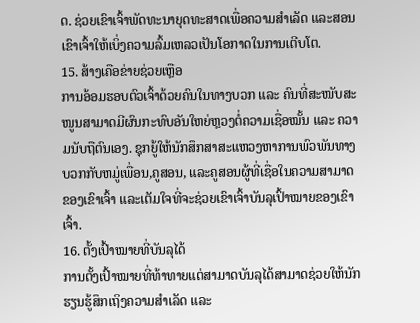ດ. ຊ່ວຍເຂົາເຈົ້າພັດທະນາຍຸດທະສາດເພື່ອຄວາມສຳເລັດ ແລະສອນເຂົາເຈົ້າໃຫ້ເບິ່ງຄວາມລົ້ມເຫລວເປັນໂອກາດໃນການເຕີບໂຕ.
15. ສ້າງເຄືອຂ່າຍຊ່ວຍເຫຼືອ
ການອ້ອມຮອບຕົວເຈົ້າດ້ວຍຄົນໃນທາງບວກ ແລະ ຄົນທີ່ສະໜັບສະໜູນສາມາດມີຜົນກະທົບອັນໃຫຍ່ຫຼວງຕໍ່ຄວາມເຊື່ອໝັ້ນ ແລະ ຄວາມນັບຖືຕົນເອງ. ຊຸກຍູ້ໃຫ້ນັກສຶກສາສະແຫວງຫາການພົວພັນທາງບວກກັບຫມູ່ເພື່ອນ,ຄູສອນ, ແລະຄູສອນຜູ້ທີ່ເຊື່ອໃນຄວາມສາມາດຂອງເຂົາເຈົ້າ ແລະເຕັມໃຈທີ່ຈະຊ່ວຍເຂົາເຈົ້າບັນລຸເປົ້າໝາຍຂອງເຂົາເຈົ້າ.
16. ຕັ້ງເປົ້າໝາຍທີ່ບັນລຸໄດ້
ການຕັ້ງເປົ້າໝາຍທີ່ທ້າທາຍແຕ່ສາມາດບັນລຸໄດ້ສາມາດຊ່ວຍໃຫ້ນັກຮຽນຮູ້ສຶກເຖິງຄວາມສຳເລັດ ແລະ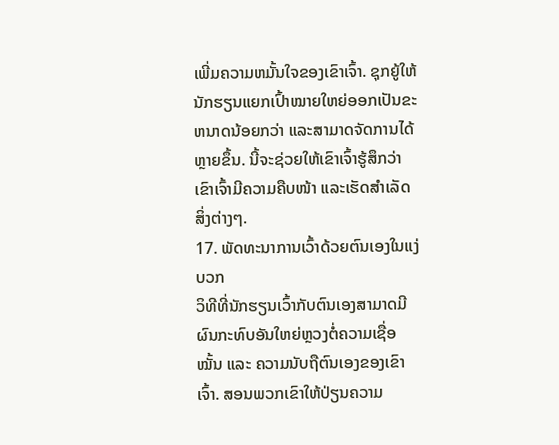ເພີ່ມຄວາມຫມັ້ນໃຈຂອງເຂົາເຈົ້າ. ຊຸກຍູ້ໃຫ້ນັກຮຽນແຍກເປົ້າໝາຍໃຫຍ່ອອກເປັນຂະຫນາດນ້ອຍກວ່າ ແລະສາມາດຈັດການໄດ້ຫຼາຍຂຶ້ນ. ນີ້ຈະຊ່ວຍໃຫ້ເຂົາເຈົ້າຮູ້ສຶກວ່າເຂົາເຈົ້າມີຄວາມຄືບໜ້າ ແລະເຮັດສຳເລັດສິ່ງຕ່າງໆ.
17. ພັດທະນາການເວົ້າດ້ວຍຕົນເອງໃນແງ່ບວກ
ວິທີທີ່ນັກຮຽນເວົ້າກັບຕົນເອງສາມາດມີຜົນກະທົບອັນໃຫຍ່ຫຼວງຕໍ່ຄວາມເຊື່ອໝັ້ນ ແລະ ຄວາມນັບຖືຕົນເອງຂອງເຂົາເຈົ້າ. ສອນພວກເຂົາໃຫ້ປ່ຽນຄວາມ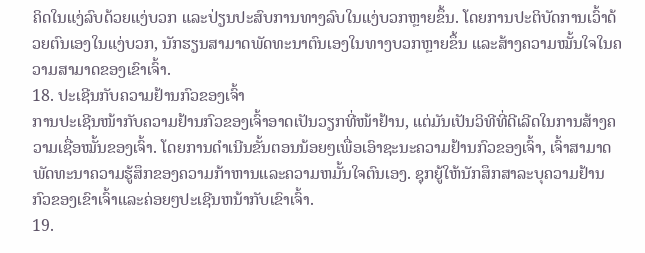ຄິດໃນແງ່ລົບດ້ວຍແງ່ບວກ ແລະປ່ຽນປະສົບການທາງລົບໃນແງ່ບວກຫຼາຍຂຶ້ນ. ໂດຍການປະຕິບັດການເວົ້າດ້ວຍຕົນເອງໃນແງ່ບວກ, ນັກຮຽນສາມາດພັດທະນາຕົນເອງໃນທາງບວກຫຼາຍຂຶ້ນ ແລະສ້າງຄວາມໝັ້ນໃຈໃນຄວາມສາມາດຂອງເຂົາເຈົ້າ.
18. ປະເຊີນກັບຄວາມຢ້ານກົວຂອງເຈົ້າ
ການປະເຊີນໜ້າກັບຄວາມຢ້ານກົວຂອງເຈົ້າອາດເປັນວຽກທີ່ໜ້າຢ້ານ, ແຕ່ມັນເປັນວິທີທີ່ດີເລີດໃນການສ້າງຄວາມເຊື່ອໝັ້ນຂອງເຈົ້າ. ໂດຍການດໍາເນີນຂັ້ນຕອນນ້ອຍໆເພື່ອເອົາຊະນະຄວາມຢ້ານກົວຂອງເຈົ້າ, ເຈົ້າສາມາດພັດທະນາຄວາມຮູ້ສຶກຂອງຄວາມກ້າຫານແລະຄວາມຫມັ້ນໃຈຕົນເອງ. ຊຸກຍູ້ໃຫ້ນັກສຶກສາລະບຸຄວາມຢ້ານກົວຂອງເຂົາເຈົ້າແລະຄ່ອຍໆປະເຊີນຫນ້າກັບເຂົາເຈົ້າ.
19.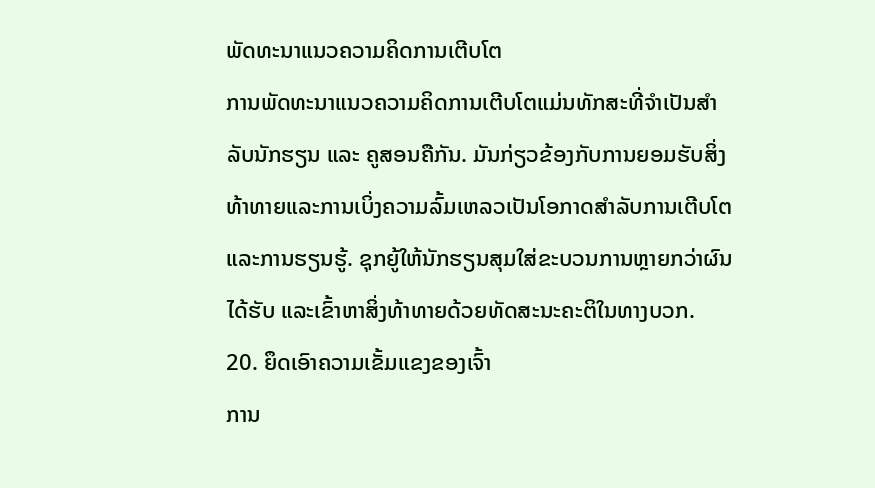ພັດທະນາແນວຄວາມຄິດການເຕີບໂຕ
ການພັດທະນາແນວຄວາມຄິດການເຕີບໂຕແມ່ນທັກສະທີ່ຈໍາເປັນສໍາລັບນັກຮຽນ ແລະ ຄູສອນຄືກັນ. ມັນກ່ຽວຂ້ອງກັບການຍອມຮັບສິ່ງທ້າທາຍແລະການເບິ່ງຄວາມລົ້ມເຫລວເປັນໂອກາດສໍາລັບການເຕີບໂຕແລະການຮຽນຮູ້. ຊຸກຍູ້ໃຫ້ນັກຮຽນສຸມໃສ່ຂະບວນການຫຼາຍກວ່າຜົນໄດ້ຮັບ ແລະເຂົ້າຫາສິ່ງທ້າທາຍດ້ວຍທັດສະນະຄະຕິໃນທາງບວກ.
20. ຍຶດເອົາຄວາມເຂັ້ມແຂງຂອງເຈົ້າ
ການ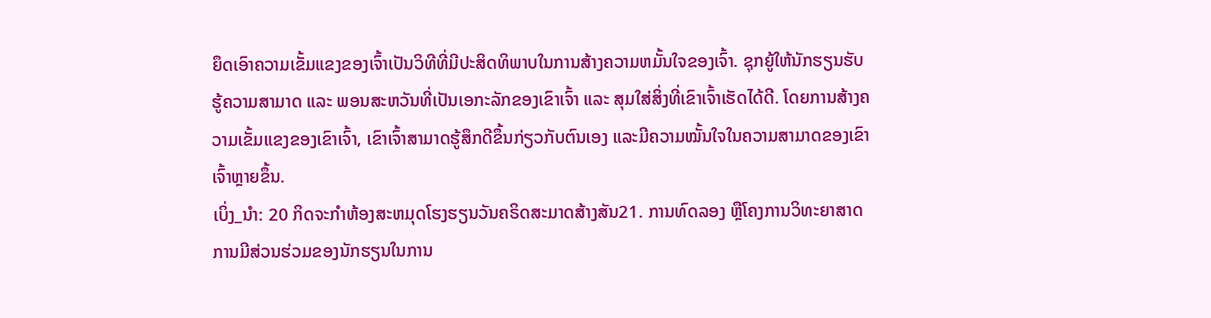ຍຶດເອົາຄວາມເຂັ້ມແຂງຂອງເຈົ້າເປັນວິທີທີ່ມີປະສິດທິພາບໃນການສ້າງຄວາມຫມັ້ນໃຈຂອງເຈົ້າ. ຊຸກຍູ້ໃຫ້ນັກຮຽນຮັບຮູ້ຄວາມສາມາດ ແລະ ພອນສະຫວັນທີ່ເປັນເອກະລັກຂອງເຂົາເຈົ້າ ແລະ ສຸມໃສ່ສິ່ງທີ່ເຂົາເຈົ້າເຮັດໄດ້ດີ. ໂດຍການສ້າງຄວາມເຂັ້ມແຂງຂອງເຂົາເຈົ້າ, ເຂົາເຈົ້າສາມາດຮູ້ສຶກດີຂຶ້ນກ່ຽວກັບຕົນເອງ ແລະມີຄວາມໝັ້ນໃຈໃນຄວາມສາມາດຂອງເຂົາເຈົ້າຫຼາຍຂຶ້ນ.
ເບິ່ງ_ນຳ: 20 ກິດຈະກໍາຫ້ອງສະຫມຸດໂຮງຮຽນວັນຄຣິດສະມາດສ້າງສັນ21. ການທົດລອງ ຫຼືໂຄງການວິທະຍາສາດ
ການມີສ່ວນຮ່ວມຂອງນັກຮຽນໃນການ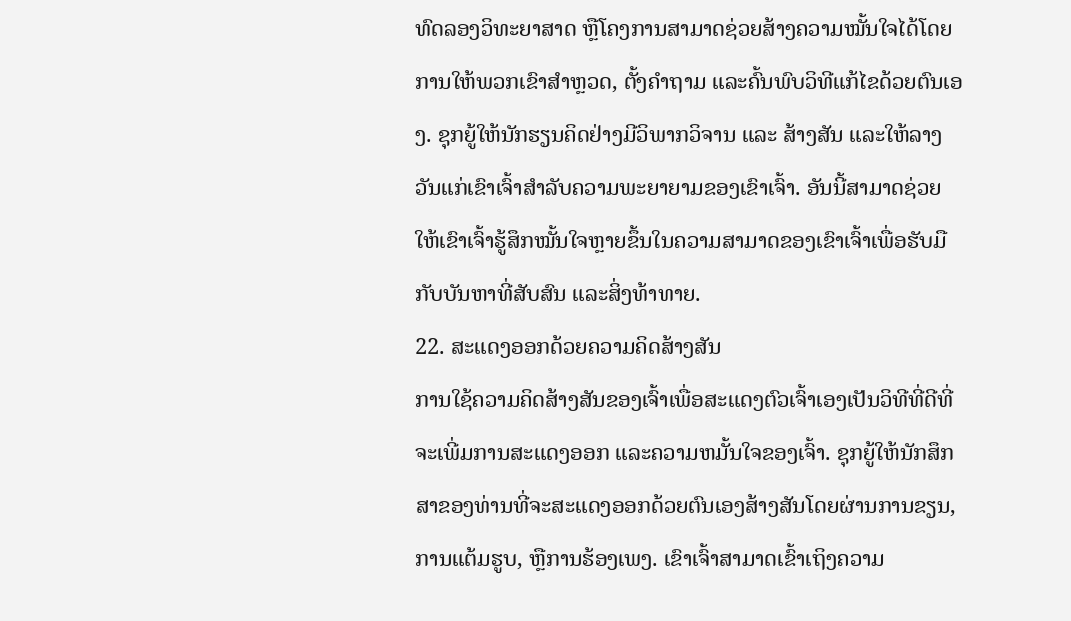ທົດລອງວິທະຍາສາດ ຫຼືໂຄງການສາມາດຊ່ວຍສ້າງຄວາມໝັ້ນໃຈໄດ້ໂດຍການໃຫ້ພວກເຂົາສຳຫຼວດ, ຕັ້ງຄຳຖາມ ແລະຄົ້ນພົບວິທີແກ້ໄຂດ້ວຍຕົນເອງ. ຊຸກຍູ້ໃຫ້ນັກຮຽນຄິດຢ່າງມີວິພາກວິຈານ ແລະ ສ້າງສັນ ແລະໃຫ້ລາງວັນແກ່ເຂົາເຈົ້າສຳລັບຄວາມພະຍາຍາມຂອງເຂົາເຈົ້າ. ອັນນີ້ສາມາດຊ່ວຍໃຫ້ເຂົາເຈົ້າຮູ້ສຶກໝັ້ນໃຈຫຼາຍຂຶ້ນໃນຄວາມສາມາດຂອງເຂົາເຈົ້າເພື່ອຮັບມືກັບບັນຫາທີ່ສັບສົນ ແລະສິ່ງທ້າທາຍ.
22. ສະແດງອອກດ້ວຍຄວາມຄິດສ້າງສັນ
ການໃຊ້ຄວາມຄິດສ້າງສັນຂອງເຈົ້າເພື່ອສະແດງຕົວເຈົ້າເອງເປັນວິທີທີ່ດີທີ່ຈະເພີ່ມການສະແດງອອກ ແລະຄວາມຫມັ້ນໃຈຂອງເຈົ້າ. ຊຸກຍູ້ໃຫ້ນັກສຶກສາຂອງທ່ານທີ່ຈະສະແດງອອກດ້ວຍຕົນເອງສ້າງສັນໂດຍຜ່ານການຂຽນ, ການແຕ້ມຮູບ, ຫຼືການຮ້ອງເພງ. ເຂົາເຈົ້າສາມາດເຂົ້າເຖິງຄວາມ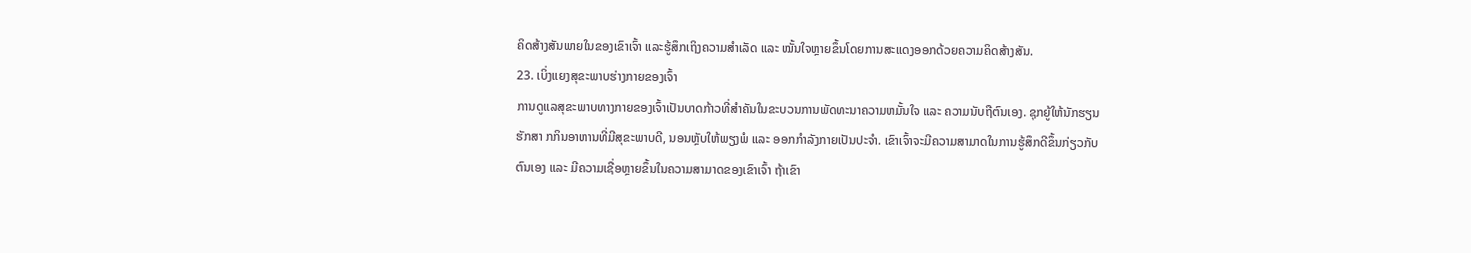ຄິດສ້າງສັນພາຍໃນຂອງເຂົາເຈົ້າ ແລະຮູ້ສຶກເຖິງຄວາມສຳເລັດ ແລະ ໝັ້ນໃຈຫຼາຍຂຶ້ນໂດຍການສະແດງອອກດ້ວຍຄວາມຄິດສ້າງສັນ.
23. ເບິ່ງແຍງສຸຂະພາບຮ່າງກາຍຂອງເຈົ້າ
ການດູແລສຸຂະພາບທາງກາຍຂອງເຈົ້າເປັນບາດກ້າວທີ່ສຳຄັນໃນຂະບວນການພັດທະນາຄວາມຫມັ້ນໃຈ ແລະ ຄວາມນັບຖືຕົນເອງ. ຊຸກຍູ້ໃຫ້ນັກຮຽນຮັກສາ ກກິນອາຫານທີ່ມີສຸຂະພາບດີ, ນອນຫຼັບໃຫ້ພຽງພໍ ແລະ ອອກກຳລັງກາຍເປັນປະຈຳ. ເຂົາເຈົ້າຈະມີຄວາມສາມາດໃນການຮູ້ສຶກດີຂຶ້ນກ່ຽວກັບຕົນເອງ ແລະ ມີຄວາມເຊື່ອຫຼາຍຂຶ້ນໃນຄວາມສາມາດຂອງເຂົາເຈົ້າ ຖ້າເຂົາ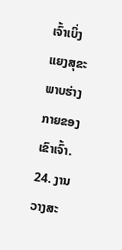ເຈົ້າເບິ່ງແຍງສຸຂະພາບຮ່າງກາຍຂອງເຂົາເຈົ້າ.
24. ງານວາງສະ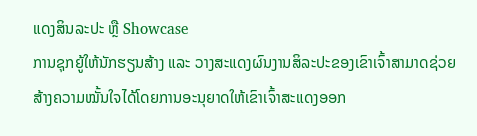ແດງສິນລະປະ ຫຼື Showcase
ການຊຸກຍູ້ໃຫ້ນັກຮຽນສ້າງ ແລະ ວາງສະແດງຜົນງານສິລະປະຂອງເຂົາເຈົ້າສາມາດຊ່ວຍສ້າງຄວາມໝັ້ນໃຈໄດ້ໂດຍການອະນຸຍາດໃຫ້ເຂົາເຈົ້າສະແດງອອກ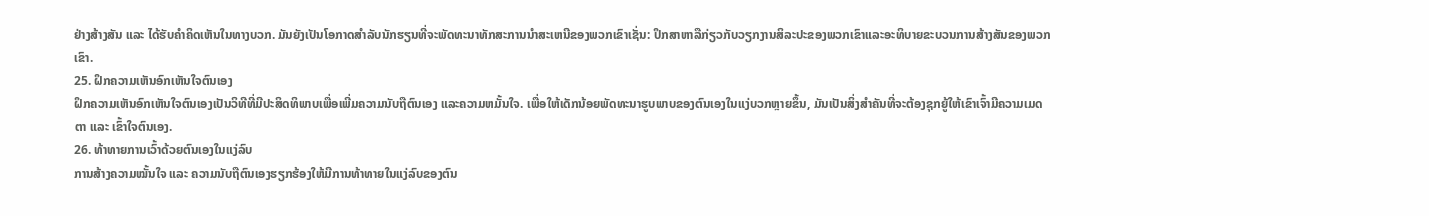ຢ່າງສ້າງສັນ ແລະ ໄດ້ຮັບຄໍາຄິດເຫັນໃນທາງບວກ. ມັນຍັງເປັນໂອກາດສໍາລັບນັກຮຽນທີ່ຈະພັດທະນາທັກສະການນໍາສະເຫນີຂອງພວກເຂົາເຊັ່ນ: ປຶກສາຫາລືກ່ຽວກັບວຽກງານສິລະປະຂອງພວກເຂົາແລະອະທິບາຍຂະບວນການສ້າງສັນຂອງພວກເຂົາ.
25. ຝຶກຄວາມເຫັນອົກເຫັນໃຈຕົນເອງ
ຝຶກຄວາມເຫັນອົກເຫັນໃຈຕົນເອງເປັນວິທີທີ່ມີປະສິດທິພາບເພື່ອເພີ່ມຄວາມນັບຖືຕົນເອງ ແລະຄວາມຫມັ້ນໃຈ. ເພື່ອໃຫ້ເດັກນ້ອຍພັດທະນາຮູບພາບຂອງຕົນເອງໃນແງ່ບວກຫຼາຍຂຶ້ນ, ມັນເປັນສິ່ງສຳຄັນທີ່ຈະຕ້ອງຊຸກຍູ້ໃຫ້ເຂົາເຈົ້າມີຄວາມເມດຕາ ແລະ ເຂົ້າໃຈຕົນເອງ.
26. ທ້າທາຍການເວົ້າດ້ວຍຕົນເອງໃນແງ່ລົບ
ການສ້າງຄວາມໝັ້ນໃຈ ແລະ ຄວາມນັບຖືຕົນເອງຮຽກຮ້ອງໃຫ້ມີການທ້າທາຍໃນແງ່ລົບຂອງຕົນ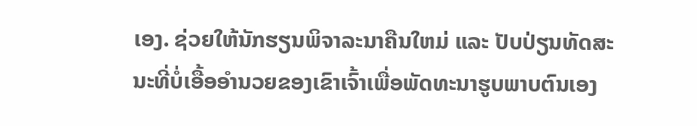ເອງ. ຊ່ວຍໃຫ້ນັກຮຽນພິຈາລະນາຄືນໃຫມ່ ແລະ ປັບປ່ຽນທັດສະນະທີ່ບໍ່ເອື້ອອໍານວຍຂອງເຂົາເຈົ້າເພື່ອພັດທະນາຮູບພາບຕົນເອງ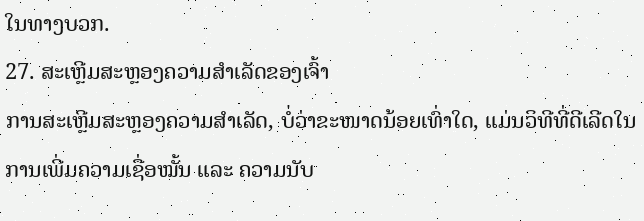ໃນທາງບວກ.
27. ສະເຫຼີມສະຫຼອງຄວາມສຳເລັດຂອງເຈົ້າ
ການສະເຫຼີມສະຫຼອງຄວາມສຳເລັດ, ບໍ່ວ່າຂະໜາດນ້ອຍເທົ່າໃດ, ແມ່ນວິທີທີ່ດີເລີດໃນການເພີ່ມຄວາມເຊື່ອໝັ້ນ ແລະ ຄວາມນັບ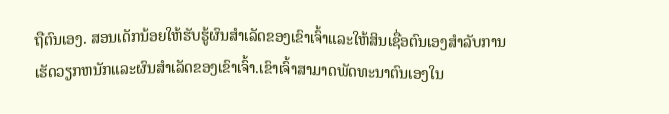ຖືຕົນເອງ. ສອນເດັກນ້ອຍໃຫ້ຮັບຮູ້ຜົນສໍາເລັດຂອງເຂົາເຈົ້າແລະໃຫ້ສິນເຊື່ອຕົນເອງສໍາລັບການເຮັດວຽກຫນັກແລະຜົນສໍາເລັດຂອງເຂົາເຈົ້າ.ເຂົາເຈົ້າສາມາດພັດທະນາຕົນເອງໃນ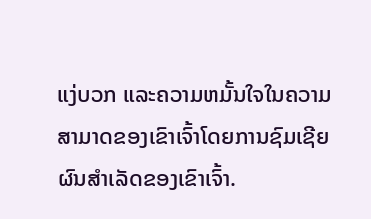ແງ່ບວກ ແລະຄວາມຫມັ້ນໃຈໃນຄວາມສາມາດຂອງເຂົາເຈົ້າໂດຍການຊົມເຊີຍຜົນສໍາເລັດຂອງເຂົາເຈົ້າ.